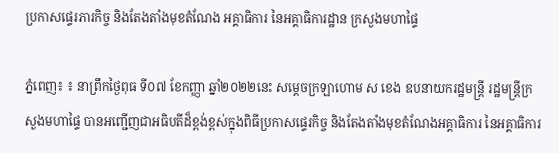ប្រកាសផ្ទេរភារកិច្ច និងតែងតាំងមុខតំណែង អគ្គាធិការ នៃអគ្គាធិការដ្ឋាន ក្រសួងមហាផ្ទៃ

ភ្នំពេញ៖ ៖ នាព្រឹកថ្ងៃពុធ ទី០៧ ខែកញ្ញា ឆ្នាំ២០២២នេះ សម្ដេចក្រឡាហោម ស ខេង ឧបនាយករដ្ឋមន្ដ្រី រដ្ឋមន្ដ្រីក្រសួងមហាផ្ទៃ បានអញ្ជើញជាអធិបតីដ៏ខ្ពង់ខ្ពស់ក្នុងពិធីប្រកាសផ្ទេរកិច្ច និងតែងតាំងមុខតំណែងអគ្គាធិការ នៃអគ្គាធិការ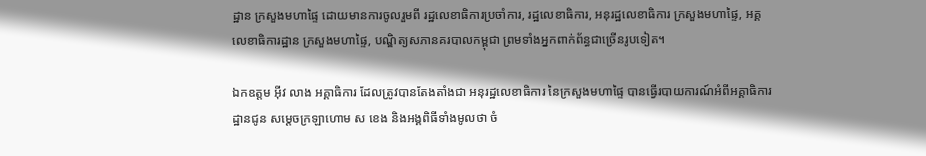ដ្ឋាន ក្រសួងមហាផ្ទៃ ដោយមានការចូលរួមពី រដ្ឋលេខាធិការប្រចាំការ, រដ្ឋលេខាធិការ, អនុរដ្ឋលេខាធិការ ក្រសួងមហាផ្ទៃ, អគ្គលេខាធិការដ្ឋាន ក្រសួងមហាផ្ទៃ, បណ្ឌិត្យសភានគរបាលកម្ពុជា ព្រមទាំងអ្នកពាក់ព័ន្ធជាច្រើនរូបទៀត។

ឯកឧត្តម អ៊ីវ លាង អគ្គាធិការ ដែលត្រូវបានតែងតាំងជា អនុរដ្ឋលេខាធិការ នៃក្រសួងមហាផ្ទៃ បានធ្វើរបាយការណ៍អំពីអគ្គាធិការដ្ឋានជូន សម្ដេចក្រឡាហោម ស ខេង និងអង្គពិធីទាំងមូលថា ចំ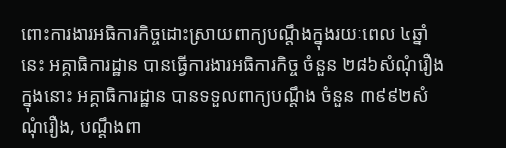ពោះការងារអធិការកិច្ចដោះស្រាយពាក្យបណ្តឹងក្នុងរយៈពេល ៤ឆ្នាំនេះ អគ្គាធិការដ្ឋាន បានធ្វើការងារអធិការកិច្ច ចំនួន ២៨៦សំណុំរឿង ក្នុងនោះ អគ្គាធិការដ្ឋាន បានទទួលពាក្យបណ្តឹង ចំនួន ៣៩៩២សំណុំរឿង, បណ្តឹងពា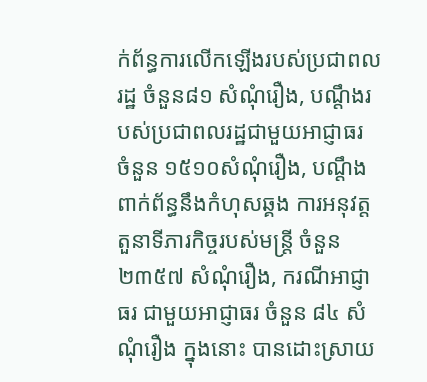ក់ព័ន្ធការលើកឡើងរបស់ប្រជាពលរដ្ឋ ចំនួន៨១ សំណុំរឿង, បណ្តឹងរបស់ប្រជាពលរដ្ឋជាមួយអាជ្ញាធរ ចំនួន ១៥១០សំណុំរឿង, បណ្តឹងពាក់ព័ន្ធនឹងកំហុសឆ្គង ការអនុវត្តតួនាទីភារកិច្ចរបស់មន្ត្រី ចំនួន ២៣៥៧ សំណុំរឿង, ករណីអាជ្ញាធរ ជាមួយអាជ្ញាធរ ចំនួន ៨៤ សំណុំរឿង ក្នុងនោះ បានដោះស្រាយ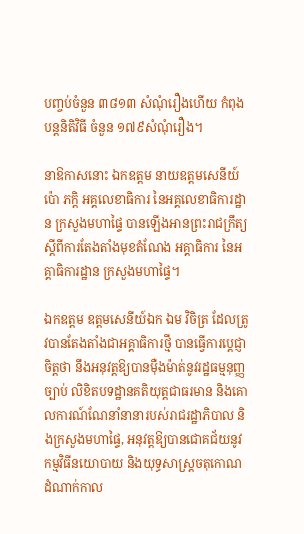បញ្ចប់ចំនួន ៣៨១៣ សំណុំរឿងហើយ កំពុងបន្តនិតិវិធី ចំនួន ១៧៩សំណុំរឿង។

នាឱកាសនោះ ឯកឧត្តម នាយឧត្តមសេនីយ៍ ប៉ោ ភក្តិ អគ្គលេខាធិការ នៃអគ្គលេខាធិការដ្ឋាន ក្រសួងមហាផ្ទៃ បានឡើងអានព្រះរាជក្រឹត្យ ស្ដីពីការតែងតាំងមុខតំណែង អគ្គាធិការ នៃអគ្គាធិការដ្ឋាន ក្រសួងមហាផ្ទៃ។

ឯកឧត្តម ឧត្តមសេនីយ៍ឯក ឯម វិចិត្រ ដែលត្រូវបានតែងតាំងជាអគ្គាធិការថ្មី បានធ្វើការប្ដេជ្ញាចិត្តថា នឹងអនុវត្តឱ្យបានម៉ឺងម៉ាត់នូវរដ្ឋធម្មនុញ្ញ ច្បាប់ លិខិតបទដ្ឋានគតិយុត្តជាធរមាន និងគោលការណ៍ណែនាំនានារបស់រាជរដ្ឋាភិបាល និងក្រសួងមហាផ្ទៃ, អនុវត្តឱ្យបានជោគជ័យនូវកម្មវិធីនយោបាយ និងយុទ្ធសាស្ត្រចតុកោណដំណាក់កាល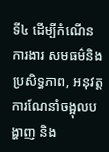ទី៤ ដើម្បីកំណើន ការងារ សមធម៌និងប្រសិទ្ធភាព, អនុវត្តការណែនាំចង្អុលបង្ហាញ និង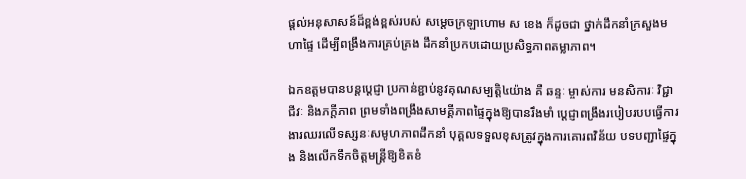ផ្ដល់អនុសាសន៍ដ៏ខ្ពង់ខ្ពស់របស់ សម្ដេចក្រឡាហោម ស ខេង ក៏ដូចជា ថ្នាក់ដឹកនាំក្រសួងមហាផ្ទៃ ដើម្បីពង្រឹងការគ្រប់គ្រង ដឹកនាំប្រកបដោយប្រសិទ្ធភាពតម្លាភាព។

ឯកឧត្តមបានបន្តប្តេជ្ញា ប្រកាន់ខ្ជាប់នូវគុណសម្បត្តិ៤យ៉ាង គឺ ឆន្ទៈ ម្ចាស់ការ មនសិការៈ វិជ្ជាជីវៈ និងភក្តីភាព ព្រមទាំងពង្រឹងសាមគ្គីភាពផ្ទៃក្នុងឱ្យបានរឹងមាំ ប្តេជ្ញាពង្រឹងរបៀបរបបធ្វើការងារឈរលើទស្សនៈសមូហភាពដឹកនាំ បុគ្គលទទួលខុសត្រូវក្នុងការគោរពវិន័យ បទបញ្ជាផ្ទៃក្នុង និងលើកទឹកចិត្តមន្ត្រីឱ្យខិតខំ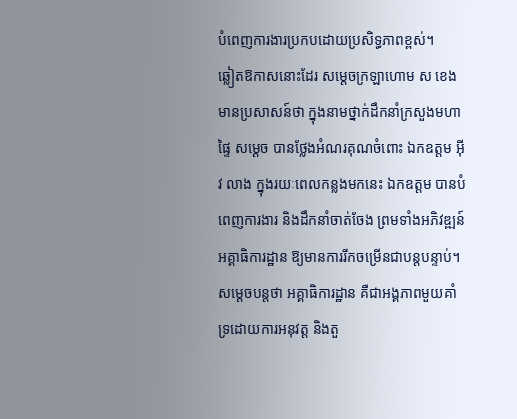បំពេញការងារប្រកបដោយប្រសិទ្ធភាពខ្ពស់។
ឆ្លៀតឱកាសនោះដែរ សម្ដេចក្រឡាហោម ស ខេង មានប្រសាសន៍ថា ក្នុងនាមថ្នាក់ដឹកនាំក្រសួងមហាផ្ទៃ សម្ដេច បានថ្លែងអំណរគុណចំពោះ ឯកឧត្តម អ៊ីវ លាង ក្នុងរយៈពេលកន្លងមកនេះ ឯកឧត្តម បានបំពេញការងារ និងដឹកនាំចាត់ចែង ព្រមទាំងអភិវឌ្ឍន៍អគ្គាធិការដ្ឋាន ឱ្យមានការរីកចម្រើនជាបន្ដបន្ទាប់។ សម្ដេចបន្ដថា អគ្គាធិការដ្ឋាន គឺជាអង្គភាពមួយគាំទ្រដោយការអនុវត្ត និងតួ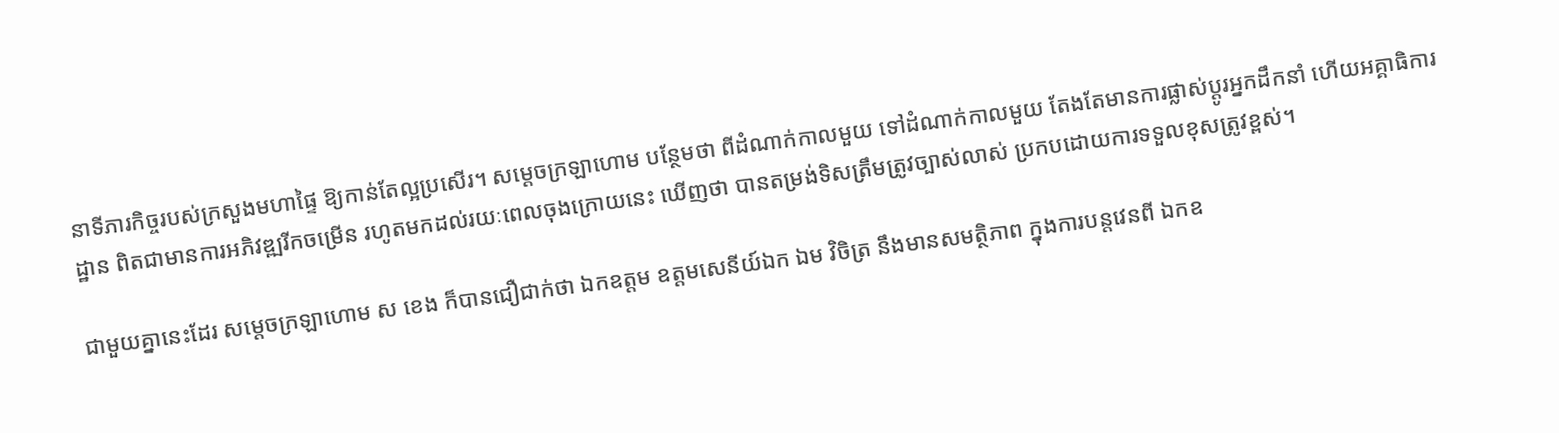នាទីភារកិច្ចរបស់ក្រសួងមហាផ្ទៃ ឱ្យកាន់តែល្អប្រសើរ។ សម្ដេចក្រឡាហោម បន្ថែមថា ពីដំណាក់កាលមួយ ទៅដំណាក់កាលមួយ តែងតែមានការផ្លាស់ប្ដូរអ្នកដឹកនាំ ហើយអគ្គាធិការដ្ឋាន ពិតជាមានការអភិវឌ្ឍរីកចម្រើន រហូតមកដល់រយៈពេលចុងក្រោយនេះ ឃើញថា បានតម្រង់ទិសត្រឹមត្រូវច្បាស់លាស់ ប្រកបដោយការទទួលខុសត្រូវខ្ពស់។

ជាមួយគ្នានេះដែរ សម្ដេចក្រឡាហោម ស ខេង ក៏បានជឿជាក់ថា ឯកឧត្តម ឧត្តមសេនីយ៍ឯក ឯម វិចិត្រ នឹងមានសមត្ថិភាព ក្នុងការបន្ដវេនពី ឯកឧ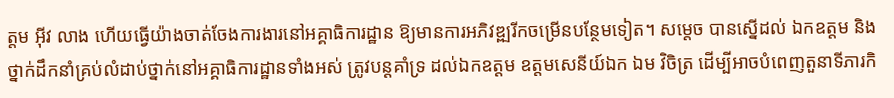ត្តម អ៊ីវ លាង ហើយធ្វើយ៉ាងចាត់ចែងការងារនៅអគ្គាធិការដ្ឋាន ឱ្យមានការអភិវឌ្ឍរីកចម្រើនបន្ថែមទៀត។ សម្ដេច បានស្នើដល់ ឯកឧត្តម និងថ្នាក់ដឹកនាំគ្រប់លំដាប់ថ្នាក់នៅអគ្គាធិការដ្ឋានទាំងអស់ ត្រូវបន្ដគាំទ្រ ដល់ឯកឧត្តម ឧត្តមសេនីយ៍ឯក ឯម វិចិត្រ ដើម្បីអាចបំពេញតួនាទីភារកិ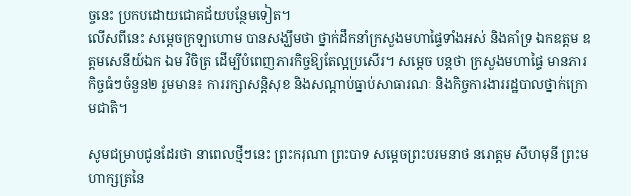ច្ចនេះ ប្រកបដោយជោគជ័យបន្ថែមទៀត។
លើសពីនេះ សម្ដេចក្រឡាហោម បានសង្ឃឹមថា ថ្នាក់ដឹកនាំក្រសួងមហាផ្ទៃទាំងអស់ និងគាំទ្រ ឯកឧត្តម ឧត្តមសេនីយ៍ឯក ឯម វិចិត្រ ដើម្បីបំពេញភារកិច្ចឱ្យតែល្អប្រសើរ។ សម្ដេច បន្ដថា ក្រសួងមហាផ្ទៃ មានភារកិច្ចធំៗចំនួន២ រួមមាន៖ ការរក្សាសន្ដិសុខ និងសណ្ដាប់ធ្នាប់សាធារណៈ និងកិច្ចការងាររដ្ឋបាលថ្នាក់ក្រោមជាតិ។

សូមជម្រាបជូនដែរថា នាពេលថ្មីៗនេះ ព្រះករុណា ព្រះបាទ សម្ដេចព្រះបរមនាថ នរោត្តម សីហមុនី ព្រះមហាក្សត្រនៃ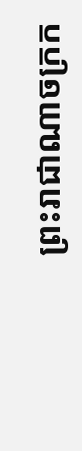ព្រះរាជាណាចក្រក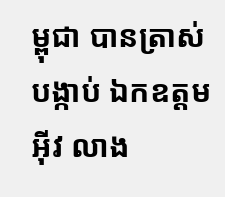ម្ពុជា បានត្រាស់បង្កាប់ ឯកឧត្តម អ៊ីវ លាង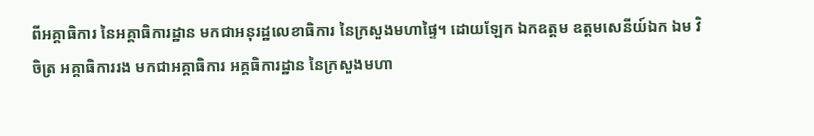ពីអគ្គាធិការ នៃអគ្គាធិការដ្ឋាន មកជាអនុរដ្ឋលេខាធិការ នៃក្រសួងមហាផ្ទៃ។ ដោយឡែក ឯកឧត្តម ឧត្តមសេនីយ៍ឯក ឯម វិចិត្រ អគ្គាធិការរង មកជាអគ្គាធិការ អគ្គធិការដ្ឋាន នៃក្រសួងមហា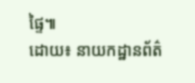ផ្ទៃ៕
ដោយ៖ នាយកដ្ឋានព័ត៌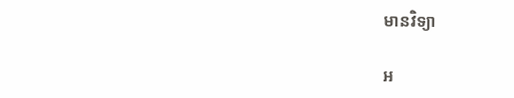មានវិទ្យា

អ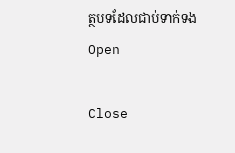ត្ថបទដែលជាប់ទាក់ទង
Open

Close